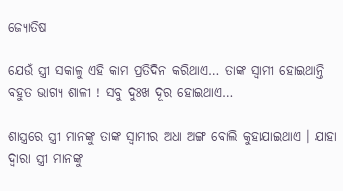ଜ୍ୟୋତିଷ

ଯେଉଁ ସ୍ତ୍ରୀ ସକାଳୁ ଏହି କାମ ପ୍ରତିଦିନ କରିଥାଏ… ତାଙ୍କ ସ୍ଵାମୀ ହୋଇଥାନ୍ତି ବହୁତ ଭାଗ୍ୟ ଶାଳୀ ! ସବୁ ଦୁଃଖ ଦୂର ହୋଇଥାଏ…

ଶାସ୍ତ୍ରରେ ସ୍ତ୍ରୀ ମାନଙ୍କୁ ତାଙ୍କ ସ୍ଵାମୀର ଅଧା ଅଙ୍ଗ ବୋଲି କୁହାଯାଇଥାଏ । ଯାହା ଦ୍ଵାରା ସ୍ତ୍ରୀ ମାନଙ୍କୁ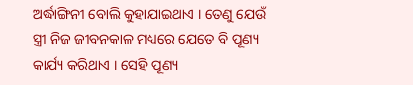ଅର୍ଦ୍ଧାଙ୍ଗିନୀ ବୋଲି କୁହାଯାଇଥାଏ । ତେଣୁ ଯେଉଁ ସ୍ତ୍ରୀ ନିଜ ଜୀବନକାଳ ମଧ୍ୟରେ ଯେତେ ବି ପୂଣ୍ୟ କାର୍ଯ୍ୟ କରିଥାଏ । ସେହି ପୂଣ୍ୟ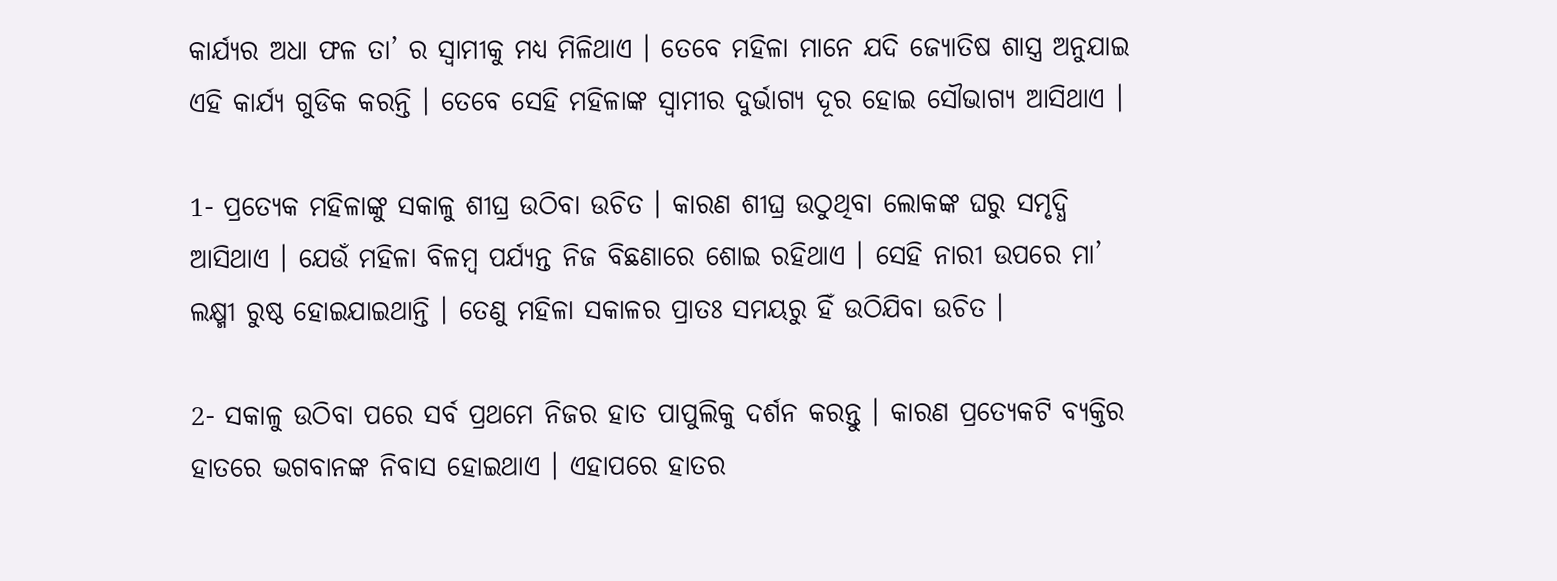କାର୍ଯ୍ୟର ଅଧା ଫଳ ତା’ ର ସ୍ଵାମୀକୁ ମଧ୍ୟ ମିଳିଥାଏ । ତେବେ ମହିଳା ମାନେ ଯଦି ଜ୍ଯୋତିଷ ଶାସ୍ତ୍ର ଅନୁଯାଇ ଏହି କାର୍ଯ୍ୟ ଗୁଡିକ କରନ୍ତି । ତେବେ ସେହି ମହିଳାଙ୍କ ସ୍ଵାମୀର ଦୁର୍ଭାଗ୍ୟ ଦୂର ହୋଇ ସୌଭାଗ୍ୟ ଆସିଥାଏ ।

1- ପ୍ରତ୍ଯେକ ମହିଳାଙ୍କୁ ସକାଳୁ ଶୀଘ୍ର ଉଠିବା ଉଚିତ । କାରଣ ଶୀଘ୍ର ଉଠୁଥିବା ଲୋକଙ୍କ ଘରୁ ସମୃଦ୍ଧି ଆସିଥାଏ । ଯେଉଁ ମହିଳା ବିଳମ୍ବ ପର୍ଯ୍ୟନ୍ତ ନିଜ ବିଛଣାରେ ଶୋଇ ରହିଥାଏ । ସେହି ନାରୀ ଉପରେ ମା’ ଲକ୍ଷ୍ମୀ ରୁଷ୍ଠ ହୋଇଯାଇଥାନ୍ତି । ତେଣୁ ମହିଳା ସକାଳର ପ୍ରାତଃ ସମୟରୁ ହିଁ ଉଠିଯିବା ଉଚିତ ।

2- ସକାଳୁ ଉଠିବା ପରେ ସର୍ବ ପ୍ରଥମେ ନିଜର ହାତ ପାପୁଲିକୁ ଦର୍ଶନ କରନ୍ତୁ । କାରଣ ପ୍ରତ୍ଯେକଟି ବ୍ୟକ୍ତିର ହାତରେ ଭଗବାନଙ୍କ ନିବାସ ହୋଇଥାଏ । ଏହାପରେ ହାତର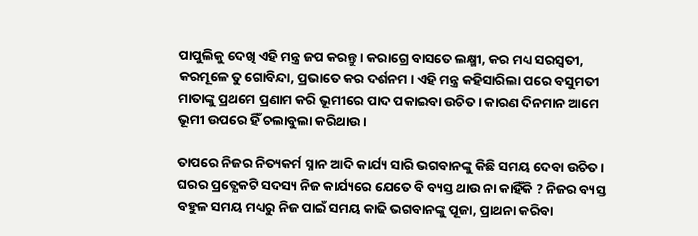ପାପୁଲିକୁ ଦେଖି ଏହି ମନ୍ତ୍ର ଜପ କରନ୍ତୁ । କରାଗ୍ରେ ବାସତେ ଲକ୍ଷ୍ମୀ, କର ମଧ୍ୟ ସରସ୍ଵତୀ, କରମୂଳେ ତୁ ଗୋବିନ୍ଦା, ପ୍ରଭାତେ କର ଦର୍ଶନମ । ଏହି ମନ୍ତ୍ର କହିସାରିଲା ପରେ ବସୁମତୀ ମାତାଙ୍କୁ ପ୍ରଥମେ ପ୍ରଣାମ କରି ଭୂମୀରେ ପାଦ ପକାଇବା ଉଚିତ । କାରଣ ଦିନମାନ ଆମେ ଭୂମୀ ଉପରେ ହିଁ ଚଲାବୁଲା କରିଥାଉ ।

ତାପରେ ନିଜର ନିତ୍ୟକର୍ମ ସ୍ନାନ ଆଦି କାର୍ଯ୍ୟ ସାରି ଭଗବାନଙ୍କୁ କିଛି ସମୟ ଦେବା ଉଚିତ । ଘରର ପ୍ରତ୍ଯେକଟି ସଦସ୍ୟ ନିଜ କାର୍ଯ୍ୟରେ ଯେତେ ବି ବ୍ୟସ୍ତ ଥାଉ ନା କାହିଁକି ? ନିଜର ବ୍ୟସ୍ତ ବହୁଳ ସମୟ ମଧ୍ୟରୁ ନିଜ ପାଇଁ ସମୟ କାଢି ଭଗବାନଙ୍କୁ ପୂଜା, ପ୍ରାଥନା କରିବା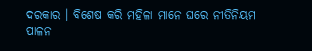ଦରକାର । ବିଶେଷ କରି ମହିଳା ମାନେ ଘରେ ନୀତିନିୟମ ପାଳନ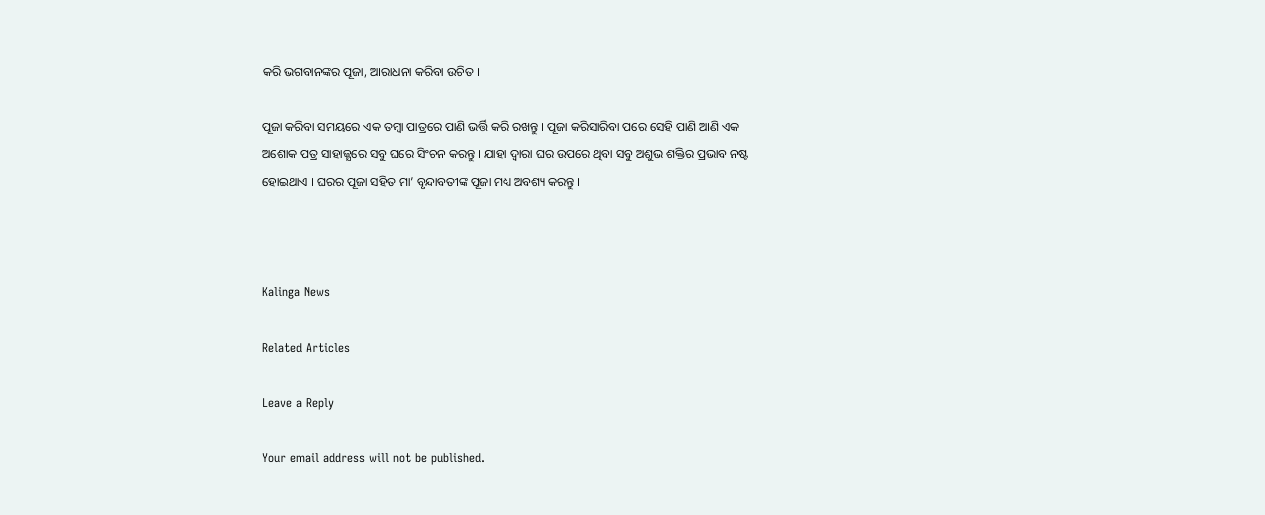କରି ଭଗବାନଙ୍କର ପୂଜା, ଆରାଧନା କରିବା ଉଚିତ ।

ପୂଜା କରିବା ସମୟରେ ଏକ ତମ୍ବା ପାତ୍ରରେ ପାଣି ଭର୍ତ୍ତି କରି ରଖନ୍ତୁ । ପୂଜା କରିସାରିବା ପରେ ସେହି ପାଣି ଆଣି ଏକ ଅଶୋକ ପତ୍ର ସାହାଜ୍ଯରେ ସବୁ ଘରେ ସିଂଚନ କରନ୍ତୁ । ଯାହା ଦ୍ଵାରା ଘର ଉପରେ ଥିବା ସବୁ ଅଶୁଭ ଶକ୍ତିର ପ୍ରଭାବ ନଷ୍ଟ ହୋଇଥାଏ । ଘରର ପୂଜା ସହିତ ମା’ ବୃନ୍ଦାବତୀଙ୍କ ପୂଜା ମଧ୍ୟ ଅବଶ୍ୟ କରନ୍ତୁ ।



Kalinga News

Related Articles

Leave a Reply

Your email address will not be published.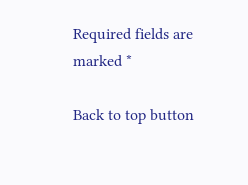Required fields are marked *

Back to top button